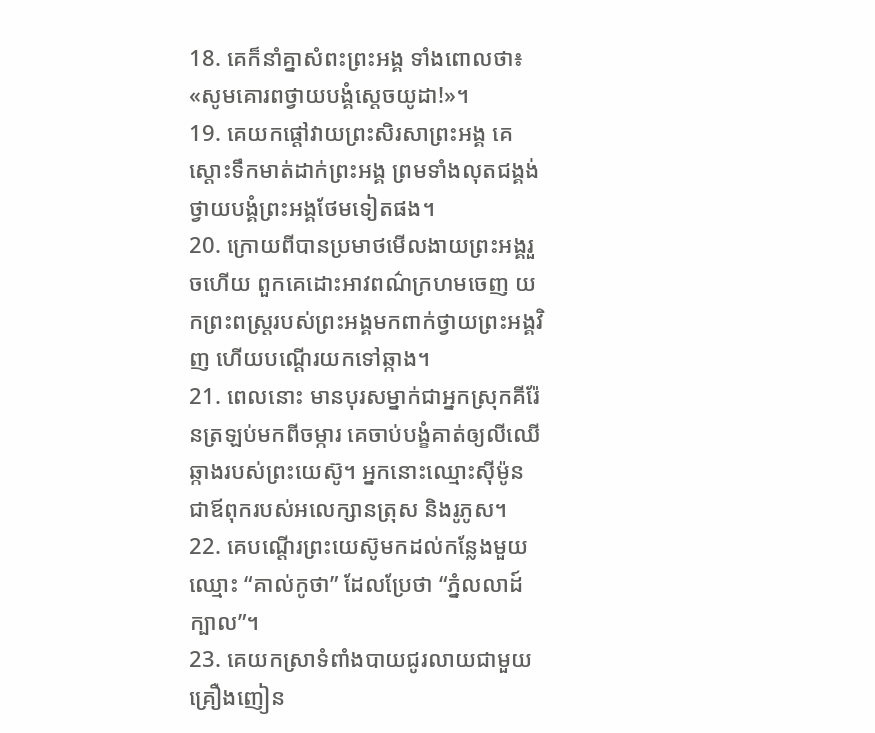18. គេក៏នាំគ្នាសំពះព្រះអង្គ ទាំងពោលថា៖ «សូមគោរពថ្វាយបង្គំស្ដេចយូដា!»។
19. គេយកផ្ដៅវាយព្រះសិរសាព្រះអង្គ គេស្ដោះទឹកមាត់ដាក់ព្រះអង្គ ព្រមទាំងលុតជង្គង់ថ្វាយបង្គំព្រះអង្គថែមទៀតផង។
20. ក្រោយពីបានប្រមាថមើលងាយព្រះអង្គរួចហើយ ពួកគេដោះអាវពណ៌ក្រហមចេញ យកព្រះពស្ដ្ររបស់ព្រះអង្គមកពាក់ថ្វាយព្រះអង្គវិញ ហើយបណ្ដើរយកទៅឆ្កាង។
21. ពេលនោះ មានបុរសម្នាក់ជាអ្នកស្រុកគីរ៉ែនត្រឡប់មកពីចម្ការ គេចាប់បង្ខំគាត់ឲ្យលីឈើឆ្កាងរបស់ព្រះយេស៊ូ។ អ្នកនោះឈ្មោះស៊ីម៉ូន ជាឪពុករបស់អលេក្សានត្រុស និងរូភូស។
22. គេបណ្ដើរព្រះយេស៊ូមកដល់កន្លែងមួយ ឈ្មោះ “គាល់កូថា” ដែលប្រែថា “ភ្នំលលាដ៍ក្បាល”។
23. គេយកស្រាទំពាំងបាយជូរលាយជាមួយគ្រឿងញៀន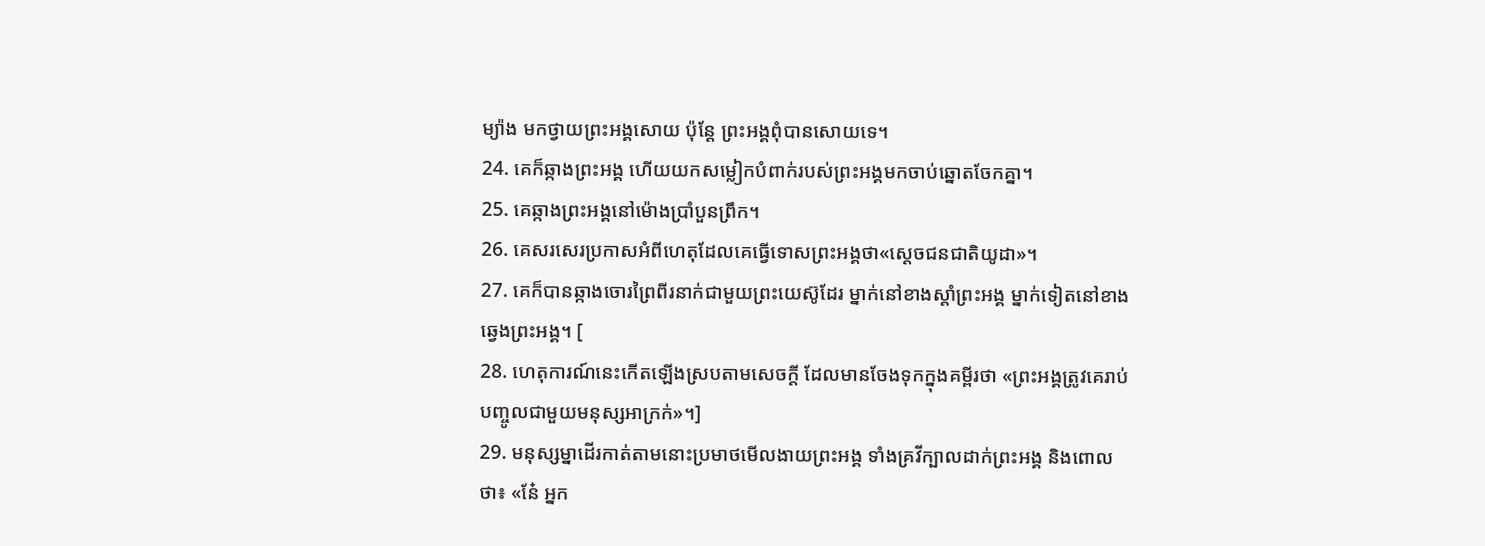ម្យ៉ាង មកថ្វាយព្រះអង្គសោយ ប៉ុន្តែ ព្រះអង្គពុំបានសោយទេ។
24. គេក៏ឆ្កាងព្រះអង្គ ហើយយកសម្លៀកបំពាក់របស់ព្រះអង្គមកចាប់ឆ្នោតចែកគ្នា។
25. គេឆ្កាងព្រះអង្គនៅម៉ោងប្រាំបួនព្រឹក។
26. គេសរសេរប្រកាសអំពីហេតុដែលគេធ្វើទោសព្រះអង្គថា«ស្ដេចជនជាតិយូដា»។
27. គេក៏បានឆ្កាងចោរព្រៃពីរនាក់ជាមួយព្រះយេស៊ូដែរ ម្នាក់នៅខាងស្ដាំព្រះអង្គ ម្នាក់ទៀតនៅខាងឆ្វេងព្រះអង្គ។ [
28. ហេតុការណ៍នេះកើតឡើងស្របតាមសេចក្ដី ដែលមានចែងទុកក្នុងគម្ពីរថា «ព្រះអង្គត្រូវគេរាប់បញ្ចូលជាមួយមនុស្សអាក្រក់»។]
29. មនុស្សម្នាដើរកាត់តាមនោះប្រមាថមើលងាយព្រះអង្គ ទាំងគ្រវីក្បាលដាក់ព្រះអង្គ និងពោលថា៖ «នែ៎ អ្នក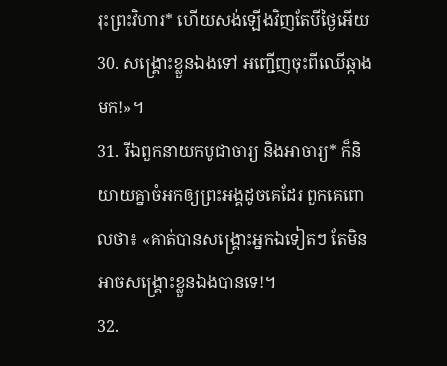រុះព្រះវិហារ* ហើយសង់ឡើងវិញតែបីថ្ងៃអើយ
30. សង្គ្រោះខ្លួនឯងទៅ អញ្ជើញចុះពីឈើឆ្កាងមក!»។
31. រីឯពួកនាយកបូជាចារ្យ និងអាចារ្យ* ក៏និយាយគ្នាចំអកឲ្យព្រះអង្គដូចគេដែរ ពួកគេពោលថា៖ «គាត់បានសង្គ្រោះអ្នកឯទៀតៗ តែមិនអាចសង្គ្រោះខ្លួនឯងបានទេ!។
32.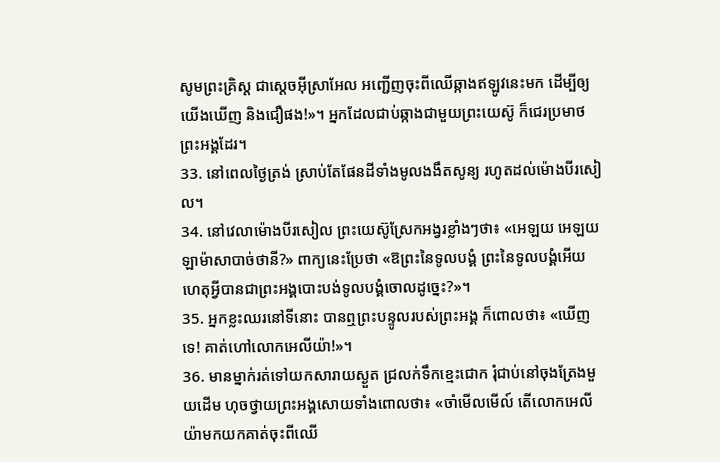សូមព្រះគ្រិស្ដ ជាស្ដេចអ៊ីស្រាអែល អញ្ជើញចុះពីឈើឆ្កាងឥឡូវនេះមក ដើម្បីឲ្យយើងឃើញ និងជឿផង!»។ អ្នកដែលជាប់ឆ្កាងជាមួយព្រះយេស៊ូ ក៏ជេរប្រមាថព្រះអង្គដែរ។
33. នៅពេលថ្ងៃត្រង់ ស្រាប់តែផែនដីទាំងមូលងងឹតសូន្យ រហូតដល់ម៉ោងបីរសៀល។
34. នៅវេលាម៉ោងបីរសៀល ព្រះយេស៊ូស្រែកអង្វរខ្លាំងៗថា៖ «អេឡយ អេឡយ ឡាម៉ាសាបាច់ថានី?» ពាក្យនេះប្រែថា «ឱព្រះនៃទូលបង្គំ ព្រះនៃទូលបង្គំអើយ ហេតុអ្វីបានជាព្រះអង្គបោះបង់ទូលបង្គំចោលដូច្នេះ?»។
35. អ្នកខ្លះឈរនៅទីនោះ បានឮព្រះបន្ទូលរបស់ព្រះអង្គ ក៏ពោលថា៖ «ឃើញទេ! គាត់ហៅលោកអេលីយ៉ា!»។
36. មានម្នាក់រត់ទៅយកសារាយស្ងួត ជ្រលក់ទឹកខ្មេះជោក រុំជាប់នៅចុងត្រែងមួយដើម ហុចថ្វាយព្រះអង្គសោយទាំងពោលថា៖ «ចាំមើលមើល៍ តើលោកអេលីយ៉ាមកយកគាត់ចុះពីឈើ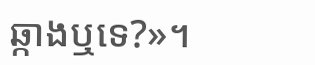ឆ្កាងឬទេ?»។